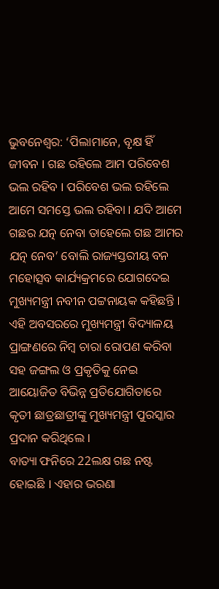ଭୁବନେଶ୍ବର: ‘ପିଲାମାନେ, ବୃକ୍ଷ ହିଁ ଜୀବନ । ଗଛ ରହିଲେ ଆମ ପରିବେଶ ଭଲ ରହିବ । ପରିବେଶ ଭଲ ରହିଲେ ଆମେ ସମସ୍ତେ ଭଲ ରହିବା । ଯଦି ଆମେ ଗଛର ଯତ୍ନ ନେବା ତାହେଲେ ଗଛ ଆମର ଯତ୍ନ ନେବ’ ବୋଲି ରାଜ୍ୟସ୍ତରୀୟ ବନ ମହୋତ୍ସବ କାର୍ଯ୍ୟକ୍ରମରେ ଯୋଗଦେଇ ମୁଖ୍ୟମନ୍ତ୍ରୀ ନବୀନ ପଟ୍ଟନାୟକ କହିଛନ୍ତି । ଏହି ଅବସରରେ ମୁଖ୍ୟମନ୍ତ୍ରୀ ବିଦ୍ୟାଳୟ ପ୍ରାଙ୍ଗଣରେ ନିମ୍ବ ଚାରା ରୋପଣ କରିବା ସହ ଜଙ୍ଗଲ ଓ ପ୍ରକୃତିକୁ ନେଇ ଆୟୋଜିତ ବିଭିନ୍ନ ପ୍ରତିଯୋଗିତାରେ କୃତୀ ଛାତ୍ରଛାତ୍ରୀଙ୍କୁ ମୁଖ୍ୟମନ୍ତ୍ରୀ ପୁରସ୍କାର ପ୍ରଦାନ କରିଥିଲେ ।
ବାତ୍ୟା ଫନିରେ 22ଲକ୍ଷ ଗଛ ନଷ୍ଟ ହୋଇଛି । ଏହାର ଭରଣା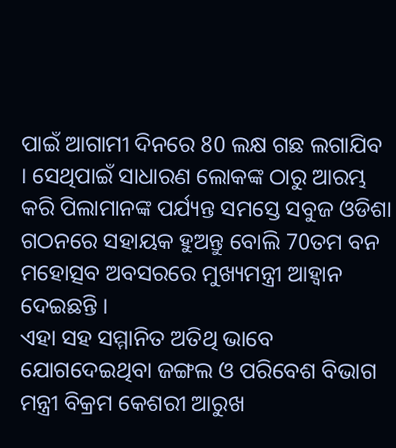ପାଇଁ ଆଗାମୀ ଦିନରେ 80 ଲକ୍ଷ ଗଛ ଲଗାଯିବ । ସେଥିପାଇଁ ସାଧାରଣ ଲୋକଙ୍କ ଠାରୁ ଆରମ୍ଭ କରି ପିଲାମାନଙ୍କ ପର୍ଯ୍ୟନ୍ତ ସମସ୍ତେ ସବୁଜ ଓଡିଶା ଗଠନରେ ସହାୟକ ହୁଅନ୍ତୁ ବୋଲି 70ତମ ବନ ମହୋତ୍ସବ ଅବସରରେ ମୁଖ୍ୟମନ୍ତ୍ରୀ ଆହ୍ବାନ ଦେଇଛନ୍ତି ।
ଏହା ସହ ସମ୍ମାନିତ ଅତିଥି ଭାବେ ଯୋଗଦେଇଥିବା ଜଙ୍ଗଲ ଓ ପରିବେଶ ବିଭାଗ ମନ୍ତ୍ରୀ ବିକ୍ରମ କେଶରୀ ଆରୁଖ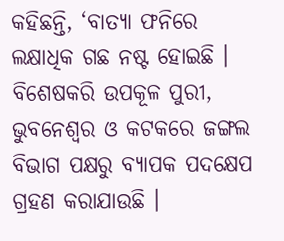କହିଛନ୍ତି, ‘ବାତ୍ୟା ଫନିରେ ଲକ୍ଷାଧିକ ଗଛ ନଷ୍ଟ ହୋଇଛି । ବିଶେଷକରି ଉପକୂଳ ପୁରୀ, ଭୁବନେଶ୍ବର ଓ କଟକରେ ଜଙ୍ଗଲ ବିଭାଗ ପକ୍ଷରୁ ବ୍ୟାପକ ପଦକ୍ଷେପ ଗ୍ରହଣ କରାଯାଉଛି ।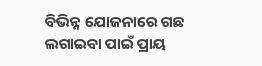ବିଭିନ୍ନ ଯୋଜନାରେ ଗଛ ଲଗାଇବା ପାଇଁ ପ୍ରାୟ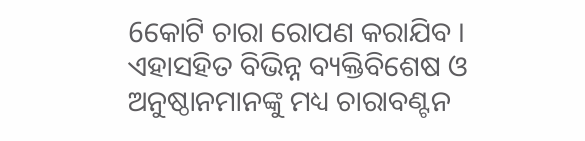6କୋଟି ଚାରା ରୋପଣ କରାଯିବ । ଏହାସହିତ ବିଭିନ୍ନ ବ୍ୟକ୍ତିବିଶେଷ ଓ ଅନୁଷ୍ଠାନମାନଙ୍କୁ ମଧ୍ୟ ଚାରାବଣ୍ଟନ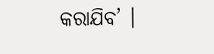କରାଯିବ’ ।